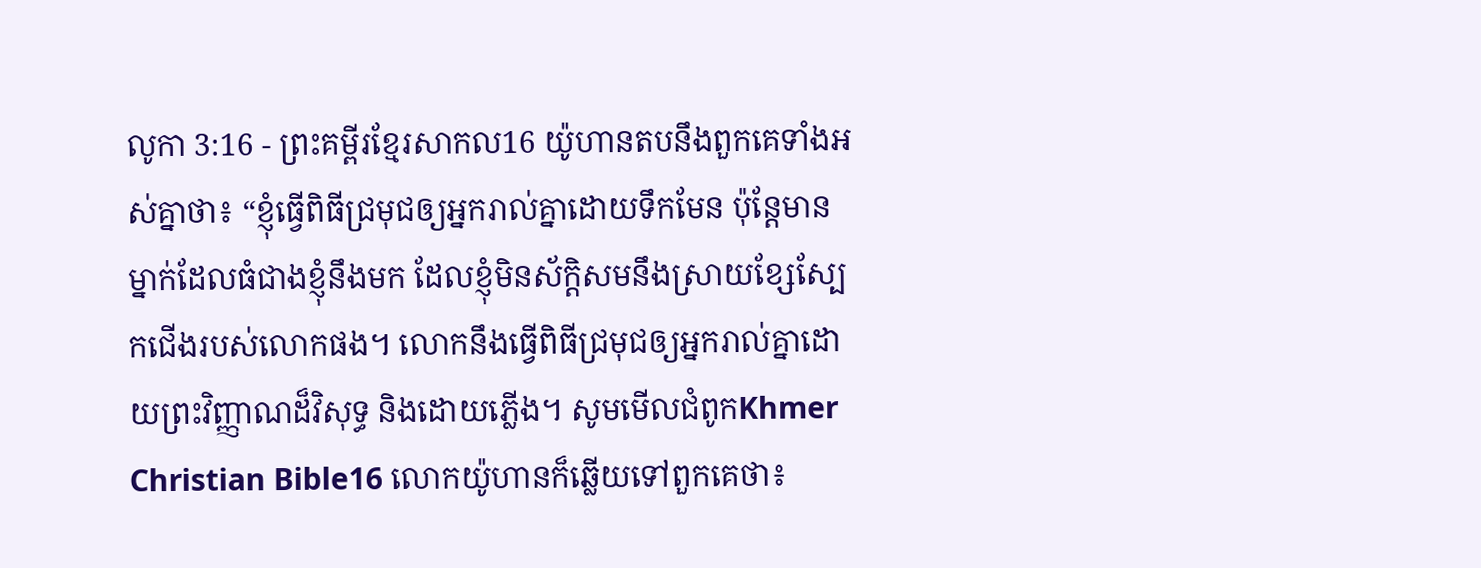លូកា 3:16 - ព្រះគម្ពីរខ្មែរសាកល16 យ៉ូហានតបនឹងពួកគេទាំងអស់គ្នាថា៖ “ខ្ញុំធ្វើពិធីជ្រមុជឲ្យអ្នករាល់គ្នាដោយទឹកមែន ប៉ុន្តែមានម្នាក់ដែលធំជាងខ្ញុំនឹងមក ដែលខ្ញុំមិនស័ក្ដិសមនឹងស្រាយខ្សែស្បែកជើងរបស់លោកផង។ លោកនឹងធ្វើពិធីជ្រមុជឲ្យអ្នករាល់គ្នាដោយព្រះវិញ្ញាណដ៏វិសុទ្ធ និងដោយភ្លើង។ សូមមើលជំពូកKhmer Christian Bible16 លោកយ៉ូហានក៏ឆ្លើយទៅពួកគេថា៖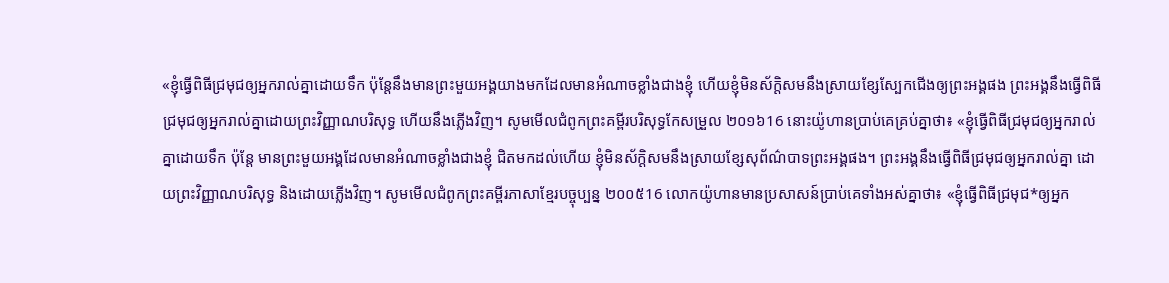«ខ្ញុំធ្វើពិធីជ្រមុជឲ្យអ្នករាល់គ្នាដោយទឹក ប៉ុន្ដែនឹងមានព្រះមួយអង្គយាងមកដែលមានអំណាចខ្លាំងជាងខ្ញុំ ហើយខ្ញុំមិនស័ក្ដិសមនឹងស្រាយខ្សែស្បែកជើងឲ្យព្រះអង្គផង ព្រះអង្គនឹងធ្វើពិធីជ្រមុជឲ្យអ្នករាល់គ្នាដោយព្រះវិញ្ញាណបរិសុទ្ធ ហើយនឹងភ្លើងវិញ។ សូមមើលជំពូកព្រះគម្ពីរបរិសុទ្ធកែសម្រួល ២០១៦16 នោះយ៉ូហានប្រាប់គេគ្រប់គ្នាថា៖ «ខ្ញុំធ្វើពិធីជ្រមុជឲ្យអ្នករាល់គ្នាដោយទឹក ប៉ុន្តែ មានព្រះមួយអង្គដែលមានអំណាចខ្លាំងជាងខ្ញុំ ជិតមកដល់ហើយ ខ្ញុំមិនស័ក្ដិសមនឹងស្រាយខ្សែសុព័ណ៌បាទព្រះអង្គផង។ ព្រះអង្គនឹងធ្វើពិធីជ្រមុជឲ្យអ្នករាល់គ្នា ដោយព្រះវិញ្ញាណបរិសុទ្ធ និងដោយភ្លើងវិញ។ សូមមើលជំពូកព្រះគម្ពីរភាសាខ្មែរបច្ចុប្បន្ន ២០០៥16 លោកយ៉ូហានមានប្រសាសន៍ប្រាប់គេទាំងអស់គ្នាថា៖ «ខ្ញុំធ្វើពិធីជ្រមុជ*ឲ្យអ្នក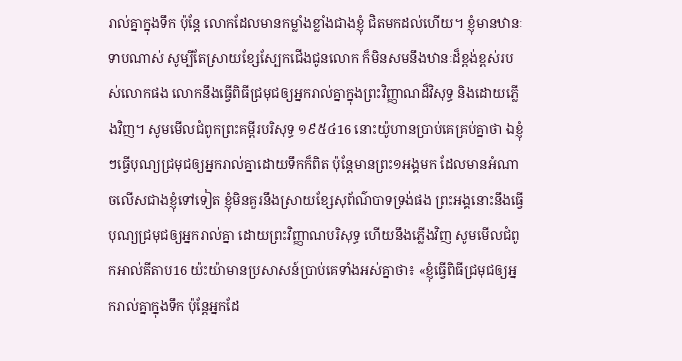រាល់គ្នាក្នុងទឹក ប៉ុន្តែ លោកដែលមានកម្លាំងខ្លាំងជាងខ្ញុំ ជិតមកដល់ហើយ។ ខ្ញុំមានឋានៈទាបណាស់ សូម្បីតែស្រាយខ្សែស្បែកជើងជូនលោក ក៏មិនសមនឹងឋានៈដ៏ខ្ពង់ខ្ពស់របស់លោកផង លោកនឹងធ្វើពិធីជ្រមុជឲ្យអ្នករាល់គ្នាក្នុងព្រះវិញ្ញាណដ៏វិសុទ្ធ និងដោយភ្លើងវិញ។ សូមមើលជំពូកព្រះគម្ពីរបរិសុទ្ធ ១៩៥៤16 នោះយ៉ូហានប្រាប់គេគ្រប់គ្នាថា ឯខ្ញុំៗធ្វើបុណ្យជ្រមុជឲ្យអ្នករាល់គ្នាដោយទឹកក៏ពិត ប៉ុន្តែមានព្រះ១អង្គមក ដែលមានអំណាចលើសជាងខ្ញុំទៅទៀត ខ្ញុំមិនគួរនឹងស្រាយខ្សែសុព័ណ៌បាទទ្រង់ផង ព្រះអង្គនោះនឹងធ្វើបុណ្យជ្រមុជឲ្យអ្នករាល់គ្នា ដោយព្រះវិញ្ញាណបរិសុទ្ធ ហើយនឹងភ្លើងវិញ សូមមើលជំពូកអាល់គីតាប16 យ៉ះយ៉ាមានប្រសាសន៍ប្រាប់គេទាំងអស់គ្នាថា៖ «ខ្ញុំធ្វើពិធីជ្រមុជឲ្យអ្នករាល់គ្នាក្នុងទឹក ប៉ុន្តែអ្នកដែ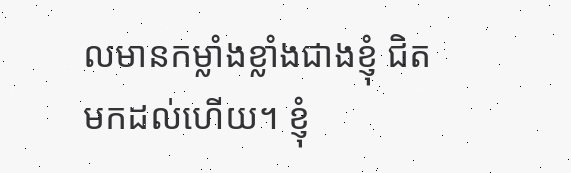លមានកម្លាំងខ្លាំងជាងខ្ញុំ ជិតមកដល់ហើយ។ ខ្ញុំ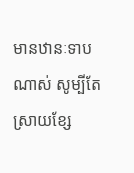មានឋានៈទាបណាស់ សូម្បីតែស្រាយខ្សែ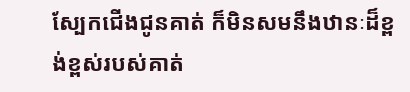ស្បែកជើងជូនគាត់ ក៏មិនសមនឹងឋានៈដ៏ខ្ពង់ខ្ពស់របស់គាត់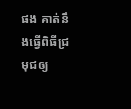ផង គាត់នឹងធ្វើពិធីជ្រមុជឲ្យ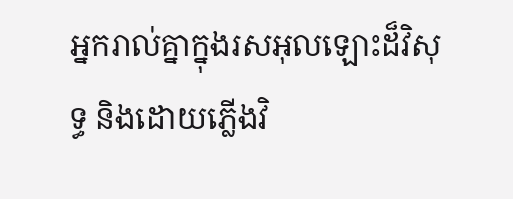អ្នករាល់គ្នាក្នុងរសអុលឡោះដ៏វិសុទ្ធ និងដោយភ្លើងវិ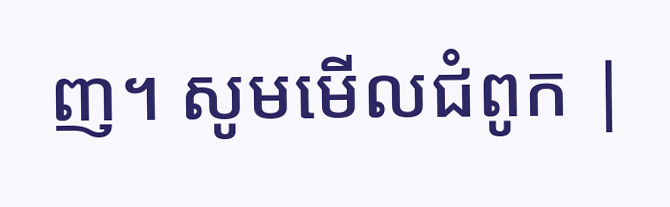ញ។ សូមមើលជំពូក |